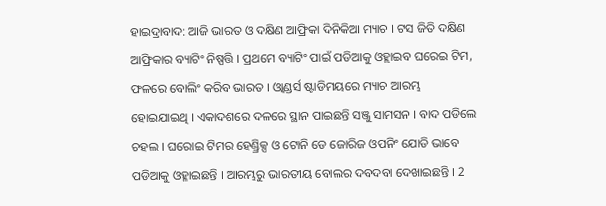ହାଇଦ୍ରାବାଦ: ଆଜି ଭାରତ ଓ ଦକ୍ଷିଣ ଆଫ୍ରିକା ଦିନିକିଆ ମ୍ୟାଚ । ଟସ ଜିତି ଦକ୍ଷିଣ ଆଫ୍ରିକାର ବ୍ୟାଟିଂ ନିଷ୍ପତ୍ତି । ପ୍ରଥମେ ବ୍ୟାଟିଂ ପାଇଁ ପଡିଆକୁ ଓହ୍ଲାଇବ ଘରେଇ ଟିମ, ଫଳରେ ବୋଲିଂ କରିବ ଭାରତ । ଓ୍ବାଣ୍ଡର୍ସ ଷ୍ଟାଡିମୟରେ ମ୍ୟାଚ ଆରମ୍ଭ ହୋଇଯାଇଥି । ଏକାଦଶରେ ଦଳରେ ସ୍ଥାନ ପାଇଛନ୍ତି ସଞ୍ଜୁ ସାମସନ । ବାଦ ପଡିଲେ ଚହଲ । ଘରୋଇ ଟିମର ହେଣ୍ଡ୍ରିକ୍ସ ଓ ଟୋନି ଡେ ଜୋରିଜ ଓପନିଂ ଯୋଡି ଭାବେ ପଡିଆକୁ ଓହ୍ଳାଇଛନ୍ତି । ଆରମ୍ଭରୁ ଭାରତୀୟ ବୋଲର ଦବଦବା ଦେଖାଇଛନ୍ତି । 2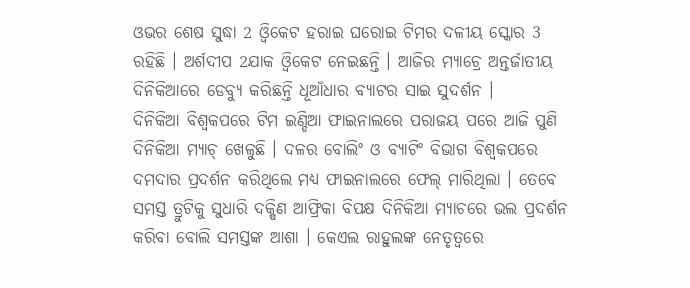ଓଭର ଶେଷ ସୁଦ୍ଧା 2 ଓ୍ବିକେଟ ହରାଇ ଘରୋଇ ଟିମର ଦଳୀୟ ସ୍କୋର 3 ରହିଛି । ଅର୍ଶଦୀପ 2ଯାକ ଓ୍ବିକେଟ ନେଇଛନ୍ତି । ଆଜିର ମ୍ୟାଚ୍ରେ ଅନ୍ତର୍ଜାତୀୟ ଦିନିକିଆରେ ଡେବ୍ୟୁ କରିଛନ୍ତି ଧୂଆଁଧାର ବ୍ୟାଟର ସାଇ ସୁଦର୍ଶନ ।
ଦିନିକିଆ ବିଶ୍ବକପରେ ଟିମ ଇଣ୍ଡିଆ ଫାଇନାଲରେ ପରାଜୟ ପରେ ଆଜି ପୁଣି ଦିନିକିଆ ମ୍ୟାଚ୍ ଖେଳୁଛି । ଦଳର ବୋଲିଂ ଓ ବ୍ୟାଟିଂ ବିଭାଗ ବିଶ୍ବକପରେ ଦମଦାର ପ୍ରଦର୍ଶନ କରିଥିଲେ ମଧ୍ୟ ଫାଇନାଲରେ ଫେଲ୍ ମାରିଥିଲା । ତେବେ ସମସ୍ତ ତ୍ରୁଟିକୁ ସୁଧାରି ଦକ୍ଷିଣ ଆଫ୍ରିକା ବିପକ୍ଷ ଦିନିକିଆ ମ୍ୟାଚରେ ଭଲ ପ୍ରଦର୍ଶନ କରିବା ବୋଲି ସମସ୍ତଙ୍କ ଆଶା । କେଏଲ ରାହୁଲଙ୍କ ନେତୃତ୍ବରେ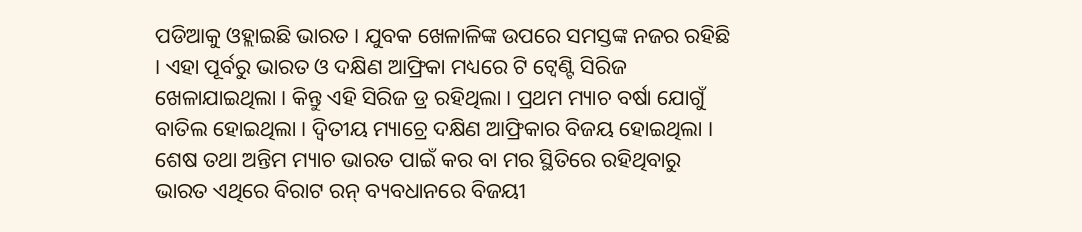ପଡିଆକୁ ଓହ୍ଲାଇଛି ଭାରତ । ଯୁବକ ଖେଳାଳିଙ୍କ ଉପରେ ସମସ୍ତଙ୍କ ନଜର ରହିଛି । ଏହା ପୂର୍ବରୁ ଭାରତ ଓ ଦକ୍ଷିଣ ଆଫ୍ରିକା ମଧ୍ୟରେ ଟି ଟ୍ବେଣ୍ଟି ସିରିଜ ଖେଳାଯାଇଥିଲା । କିନ୍ତୁ ଏହି ସିରିଜ ଡ୍ର ରହିଥିଲା । ପ୍ରଥମ ମ୍ୟାଚ ବର୍ଷା ଯୋଗୁଁ ବାତିଲ ହୋଇଥିଲା । ଦ୍ବିତୀୟ ମ୍ୟାଚ୍ରେ ଦକ୍ଷିଣ ଆଫ୍ରିକାର ବିଜୟ ହୋଇଥିଲା । ଶେଷ ତଥା ଅନ୍ତିମ ମ୍ୟାଚ ଭାରତ ପାଇଁ କର ବା ମର ସ୍ଥିତିରେ ରହିଥିବାରୁ ଭାରତ ଏଥିରେ ବିରାଟ ରନ୍ ବ୍ୟବଧାନରେ ବିଜୟୀ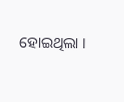ହୋଇଥିଲା ।